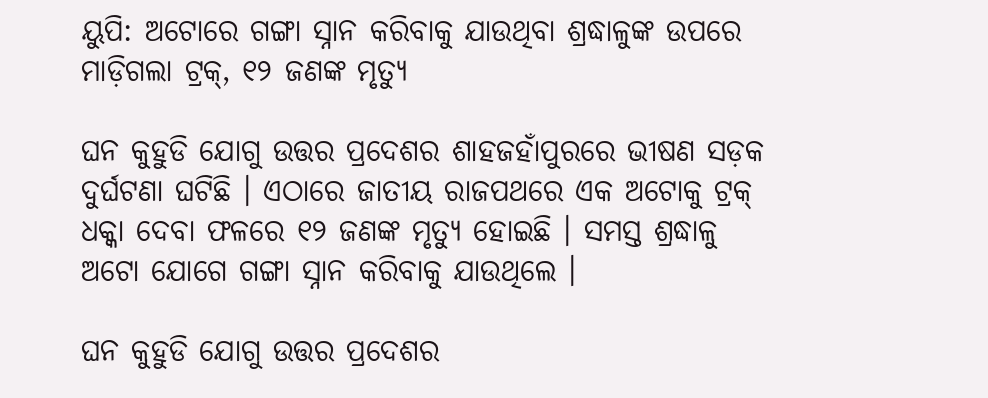ୟୁପି: ଅଟୋରେ ଗଙ୍ଗା ସ୍ନାନ କରିବାକୁ ଯାଉଥିବା ଶ୍ରଦ୍ଧାଳୁଙ୍କ ଉପରେ ମାଡ଼ିଗଲା ଟ୍ରକ୍‌, ୧୨ ଜଣଙ୍କ ମୃତ୍ୟୁ

ଘନ କୁହୁଡି ଯୋଗୁ ଉତ୍ତର ପ୍ରଦେଶର ଶାହଜହାଁପୁରରେ ଭୀଷଣ ସଡ଼କ ଦୁର୍ଘଟଣା ଘଟିଛି । ଏଠାରେ ଜାତୀୟ ରାଜପଥରେ ଏକ ଅଟୋକୁ ଟ୍ରକ୍‌ ଧକ୍କା ଦେବା ଫଳରେ ୧୨ ଜଣଙ୍କ ମୃତ୍ୟୁ ହୋଇଛି । ସମସ୍ତ ଶ୍ରଦ୍ଧାଳୁ ଅଟୋ ଯୋଗେ ଗଙ୍ଗା ସ୍ନାନ କରିବାକୁ ଯାଉଥିଲେ ।

ଘନ କୁହୁଡି ଯୋଗୁ ଉତ୍ତର ପ୍ରଦେଶର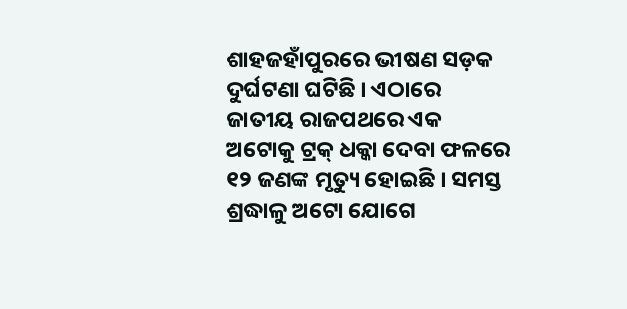ଶାହଜହାଁପୁରରେ ଭୀଷଣ ସଡ଼କ ଦୁର୍ଘଟଣା ଘଟିଛି । ଏଠାରେ ଜାତୀୟ ରାଜପଥରେ ଏକ ଅଟୋକୁ ଟ୍ରକ୍‌ ଧକ୍କା ଦେବା ଫଳରେ ୧୨ ଜଣଙ୍କ ମୃତ୍ୟୁ ହୋଇଛି । ସମସ୍ତ ଶ୍ରଦ୍ଧାଳୁ ଅଟୋ ଯୋଗେ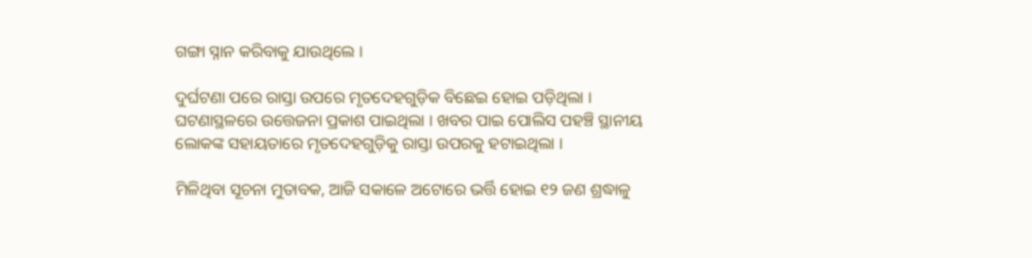ଗଙ୍ଗା ସ୍ନାନ କରିବାକୁ ଯାଉଥିଲେ ।

ଦୁର୍ଘଟଣା ପରେ ରାସ୍ତା ଉପରେ ମୃତଦେହଗୁଡ଼ିକ ବିଛେଇ ହୋଇ ପଡ଼ିଥିଲା । ଘଟଣାସ୍ଥଳରେ ଉତ୍ତେଜନା ପ୍ରକାଶ ପାଇଥିଲା । ଖବର ପାଇ ପୋଲିସ ପହଞ୍ଚି ସ୍ଥାନୀୟ ଲୋକଙ୍କ ସହାୟତାରେ ମୃତଦେହଗୁଡ଼ିକୁ ରାସ୍ତା ଉପରକୁ ହଟାଇଥିଲା ।

ମିଳିଥିବା ସୂଚନା ମୁତାବକ, ଆଜି ସକାଳେ ଅଟୋରେ ଭର୍ତ୍ତି ହୋଇ ୧୨ ଜଣ ଶ୍ରଦ୍ଧାଳୁ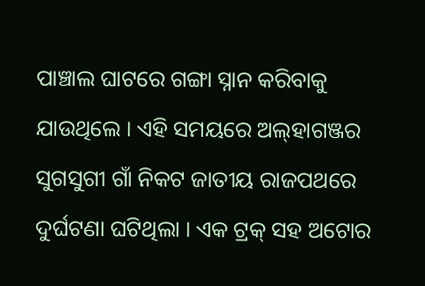ପାଞ୍ଚାଲ ଘାଟରେ ଗଙ୍ଗା ସ୍ନାନ କରିବାକୁ ଯାଉଥିଲେ । ଏହି ସମୟରେ ଅଲ୍‌ହାଗଞ୍ଜର ସୁଗସୁଗୀ ଗାଁ ନିକଟ ଜାତୀୟ ରାଜପଥରେ ଦୁର୍ଘଟଣା ଘଟିଥିଲା । ଏକ ଟ୍ରକ୍‌ ସହ ଅଟୋର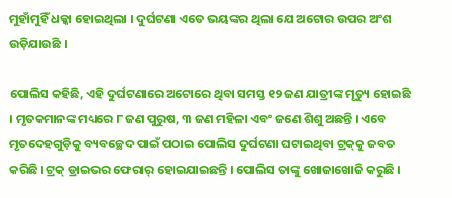ମୁହାଁମୁହିଁ ଧକ୍କା ହୋଇଥିଲା । ଦୁର୍ଘଟଣା ଏତେ ଭୟଙ୍କର ଥିଲା ଯେ ଅଟୋର ଉପର ଅଂଶ ଉଡ଼ିଯାଉଛି ।

ପୋଲିସ କହିଛି, ଏହି ଦୁର୍ଘଟଣାରେ ଅଟୋରେ ଥିବା ସମସ୍ତ ୧୨ ଜଣ ଯାତ୍ରୀଙ୍କ ମୃତ୍ୟୁ ହୋଇଛି । ମୃତକମାନଙ୍କ ମଧ୍ୟରେ ୮ ଜଣ ପୁରୁଷ, ୩ ଜଣ ମହିଳା ଏବଂ ଜଣେ ଶିଶୁ ଅଛନ୍ତି । ଏବେ ମୃତଦେହଗୁଡ଼ିକୁ ବ୍ୟବଚ୍ଛେଦ ପାଇଁ ପଠାଇ ପୋଲିସ ଦୁର୍ଘଟଣା ଘଟାଇଥିବା ଟ୍ରକ୍‌କୁ ଜବତ କରିଛି । ଟ୍ରକ୍‌ ଡ୍ରାଇଭର ଫେରାର୍‌ ହୋଇଯାଇଛନ୍ତି । ପୋଲିସ ତାଙ୍କୁ ଖୋଜାଖୋଜି କରୁଛି ।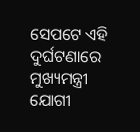ସେପଟେ ଏହି ଦୁର୍ଘଟଣାରେ ମୁଖ୍ୟମନ୍ତ୍ରୀ ଯୋଗୀ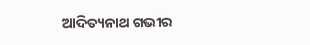ଆଦିତ୍ୟନାଥ ଗଭୀର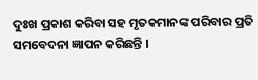ଦୁଃଖ ପ୍ରକାଶ କରିବା ସହ ମୃତକମାନଙ୍କ ପରିବାର ପ୍ରତି ସମବେଦନା ଜ୍ଞାପନ କରିଛନ୍ତି ।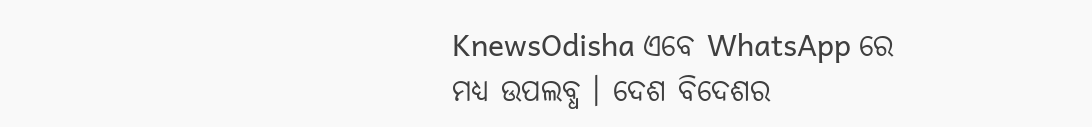KnewsOdisha ଏବେ WhatsApp ରେ ମଧ୍ୟ ଉପଲବ୍ଧ । ଦେଶ ବିଦେଶର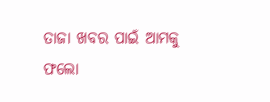ତାଜା ଖବର ପାଇଁ ଆମକୁ ଫଲୋ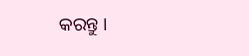କରନ୍ତୁ ।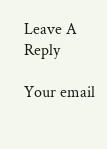Leave A Reply

Your email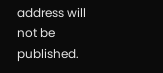address will not be published.